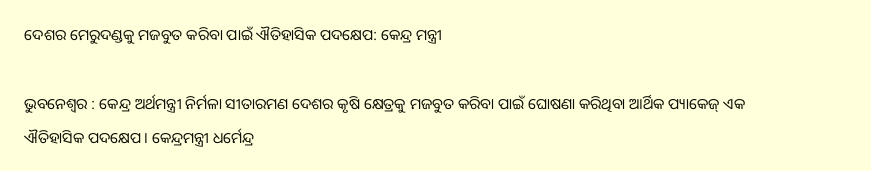ଦେଶର ମେରୁଦଣ୍ଡକୁ ମଜବୁତ କରିବା ପାଇଁ ଐତିହାସିକ ପଦକ୍ଷେପ: କେନ୍ଦ୍ର ମନ୍ତ୍ରୀ

ଭୁବନେଶ୍ବର : କେନ୍ଦ୍ର ଅର୍ଥମନ୍ତ୍ରୀ ନିର୍ମଳା ସୀତାରମଣ ଦେଶର କୃଷି କ୍ଷେତ୍ରକୁ ମଜବୁତ କରିବା ପାଇଁ ଘୋଷଣା କରିଥିବା ଆର୍ଥିକ ପ୍ୟାକେଜ୍‌ ଏକ ଐତିହାସିକ ପଦକ୍ଷେପ। କେନ୍ଦ୍ରମନ୍ତ୍ରୀ ଧର୍ମେନ୍ଦ୍ର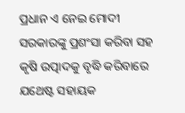ପ୍ରଧାନ ଏ ନେଇ ମୋଦୀ ସରକାରଙ୍କୁ ପ୍ରଶଂସା କରିବା ସହ କୃଷି ଉତ୍ପାଦକୁ ବୃଦ୍ଧି କରିବାରେ ଯଥେଷ୍ଟ ସହାୟକ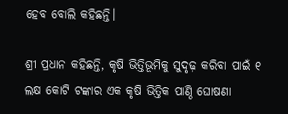ହେବ ବୋଲି କହିଛନ୍ତି।

ଶ୍ରୀ ପ୍ରଧାନ କହିଛନ୍ତି, କୃଷି ଭିତ୍ତିଭୂମିକୁ ସୁଦୃଢ଼ କରିବା ପାଇଁ ୧ ଲକ୍ଷ କୋଟି ଟଙ୍କାର ଏକ କୃଷି ଭିତ୍ତିକ ପାଣ୍ଠି ଘୋଷଣା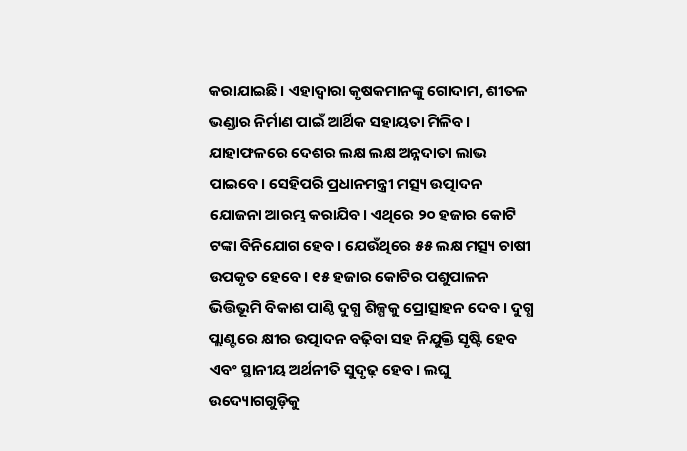କରାଯାଇଛି। ଏହାଦ୍ବାରା କୃଷକମାନଙ୍କୁ ଗୋଦାମ, ଶୀତଳ ଭଣ୍ଡାର ନିର୍ମାଣ ପାଇଁ ଆର୍ଥିକ ସହାୟତା ମିଳିବ। ଯାହାଫଳରେ ଦେଶର ଲକ୍ଷ ଲକ୍ଷ ଅନ୍ନଦାତା ଲାଭ ପାଇବେ। ସେହିପରି ପ୍ରଧାନମନ୍ତ୍ରୀ ମତ୍ସ୍ୟ ଉତ୍ପାଦନ ଯୋଜନା ଆରମ୍ଭ କରାଯିବ। ଏଥିରେ ୨୦ ହଜାର କୋଟି ଟଙ୍କା ବିନିଯୋଗ ହେବ। ଯେଉଁଥିରେ ୫୫ ଲକ୍ଷ ମତ୍ସ୍ୟ ଚାଷୀ ଉପକୃତ ହେବେ। ୧୫ ହଜାର କୋଟିର ପଶୁପାଳନ ଭିତ୍ତିଭୂମି ବିକାଶ ପାଣ୍ଠି ଦୁଗ୍ଧ ଶିଳ୍ପକୁ ପ୍ରୋତ୍ସାହନ ଦେବ। ଦୁଗ୍ଧ ପ୍ଲାଣ୍ଟରେ କ୍ଷୀର ଉତ୍ପାଦନ ବଢ଼ିବା ସହ ନିଯୁକ୍ତି ସୃଷ୍ଟି ହେବ ଏବଂ ସ୍ଥାନୀୟ ଅର୍ଥନୀତି ସୁଦୃଢ଼ ହେବ। ଲଘୁ ଉଦ୍ୟୋଗଗୁଡ଼ିକୁ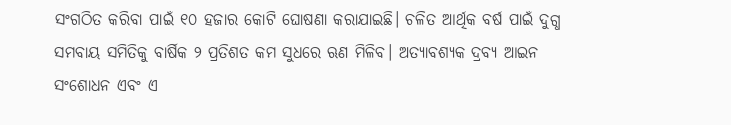ସଂଗଠିତ କରିବା ପାଇଁ ୧୦ ହଜାର କୋଟି ଘୋଷଣା କରାଯାଇଛି। ଚଳିତ ଆର୍ଥିକ ବର୍ଷ ପାଇଁ ଦୁଗ୍ଧ ସମବାୟ ସମିତିକୁ ବାର୍ଷିକ ୨ ପ୍ରତିଶତ କମ ସୁଧରେ ଋଣ ମିଳିବ। ଅତ୍ୟାବଶ୍ୟକ ଦ୍ରବ୍ୟ ଆଇନ ସଂଶୋଧନ ଏବଂ ଏ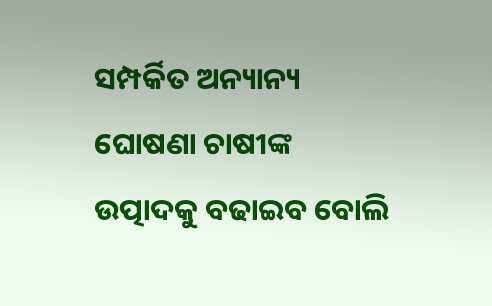ସମ୍ପର୍କିତ ଅନ୍ୟାନ୍ୟ ଘୋଷଣା ଚାଷୀଙ୍କ ଉତ୍ପାଦକୁ ବଢାଇବ ବୋଲି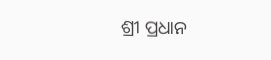ଶ୍ରୀ ପ୍ରଧାନ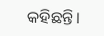କହିଛନ୍ତି।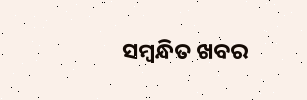ସମ୍ବନ୍ଧିତ ଖବର